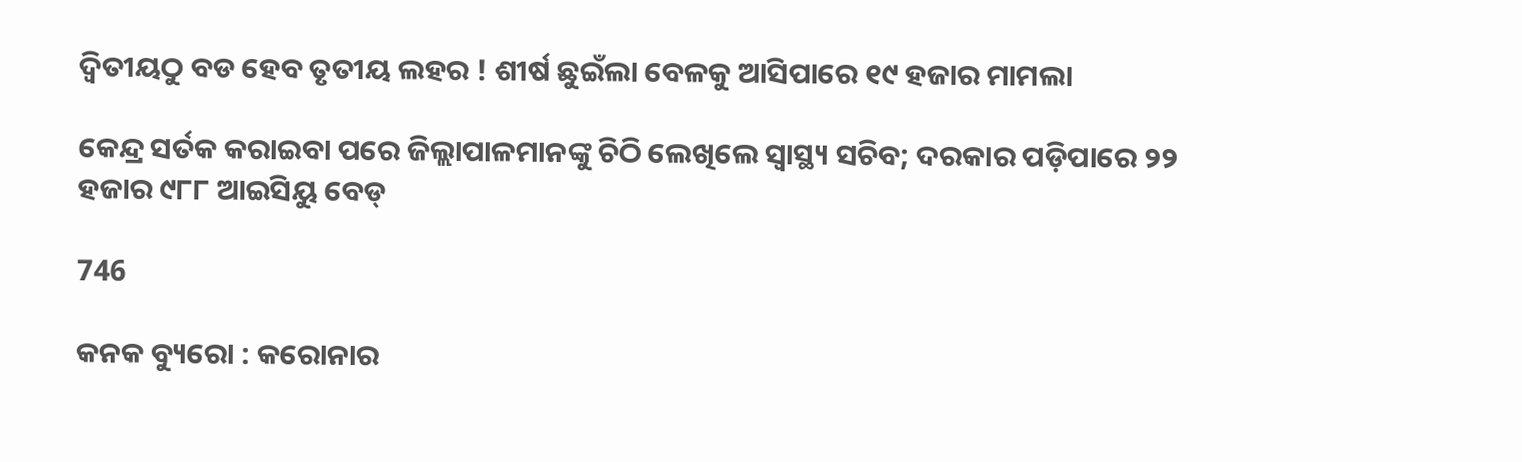ଦ୍ୱିତୀୟଠୁ ବଡ ହେବ ତୃତୀୟ ଲହର ! ଶୀର୍ଷ ଛୁଇଁଲା ବେଳକୁ ଆସିପାରେ ୧୯ ହଜାର ମାମଲା

କେନ୍ଦ୍ର ସର୍ତକ କରାଇବା ପରେ ଜିଲ୍ଲାପାଳମାନଙ୍କୁ ଚିଠି ଲେଖିଲେ ସ୍ୱାସ୍ଥ୍ୟ ସଚିବ; ଦରକାର ପଡ଼ିପାରେ ୨୨ ହଜାର ୯୮୮ ଆଇସିୟୁ ବେଡ୍

746

କନକ ବ୍ୟୁରୋ : କରୋନାର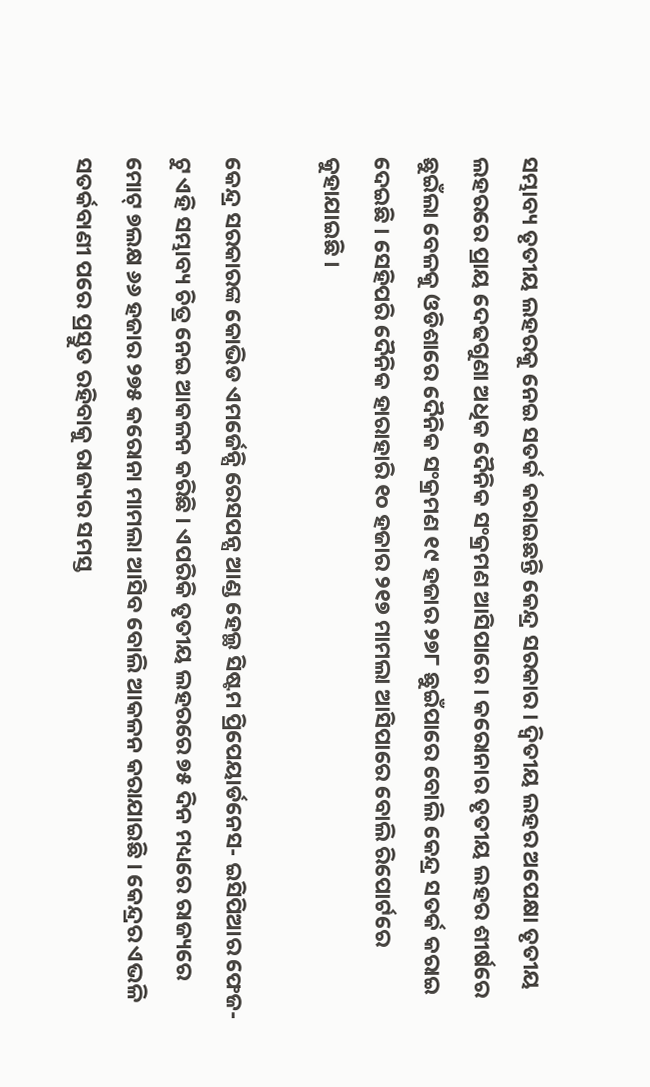ସମ୍ଭାବ୍ୟ ତୃତୀୟ ଲହରକୁ ନେଇ ସତର୍କ କରାଇଛନ୍ତି କେନ୍ଦ୍ର ସରକାର । ଦ୍ୱିତୀୟ ଲହର ଅପେକ୍ଷା ତୃତୀୟ ଲହରରେ ପ୍ରାୟ ଦେଢଗୁଣା ଅଧିକ ଦୈନିକ ସଂକ୍ରମଣ ଆସିପାରେ । କରୋନାର ତୃତୀୟ ଲହର ଶୀର୍ଷରେ ଛୁଇଁଲା ବେଳକୁ ଓଡିଶାରେ ଦୈନିକ ସଂକ୍ରମଣ ୧୯ ହଜାର ୨୭୮ ଛୁଇଁପାରେ ବୋଲି କେନ୍ଦ୍ର ସତର୍କ କରାଇ ଦେଇଛି । ସେହିପରି ଦୈନିକ ହାରାହାରି ୧୦ ହଜାର ୨୧୭ ମାମଲା ଆସିପାରେ ବୋଲି ରିପୋର୍ଟରେ କୁହାଯାଇଛି ।

କେନ୍ଦ୍ର ସରକାରଙ୍କ କୋଭିଡ ଏମର୍ଜେନ୍ସି ରେସପନ୍ସ ଆଣ୍ଡ ହେଲ୍ଥ ସିଷ୍ଟମ ପ୍ରିପେୟାର୍ଡନେସ- ଇସିପିଆର ଫେଜ- ଟୁ ଏହି ସମ୍ଭାବ୍ୟ ଚିତ୍ର ନେଇ ଆକଳନ କରିଛି । ଏପରିକି ତୃତୀୟ ଲହରରେ ୭୫ ଦିନ ମଧ୍ୟରେ ରାଜ୍ୟରେ ମୋଟ୍ ୭ଲକ୍ଷ ୬୬ ହଜାର ୨୭୫ କରୋନା ମାମଲା ଆସିବ ବୋଲି ଆକଳନ କରାଯାଇଛି । କେନ୍ଦ୍ରର ଏଭଳି ସତର୍କବାଣୀ ପରେ ପ୍ରସ୍ତୁତ ରହିବାକୁ ରାଜ୍ୟର ସମସ୍ତ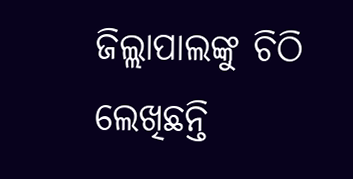ଜିଲ୍ଲାପାଲଙ୍କୁ ଚିଠି ଲେଖିଛନ୍ତି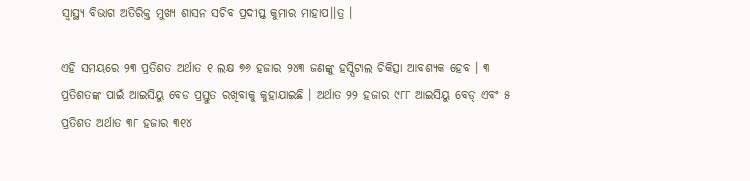ସ୍ୱାସ୍ଥ୍ୟ ବିଭାଗ ଅତିରିକ୍ତ ମୁଖ୍ୟ ଶାସନ ସଚିବ ପ୍ରଦୀପ୍ତ କୁମାର ମାହାପ।।ତ୍ର ।

ଏହି ସମୟରେ ୨୩ ପ୍ରତିଶତ ଅର୍ଥାତ ୧ ଲକ୍ଷ ୭୬ ହଜାର ୨୪୩ ଜଣଙ୍କୁ ହସ୍ପିଟାଲ ଚିକିତ୍ସା ଆବଶ୍ୟକ ହେବ । ୩ ପ୍ରତିଶତଙ୍କ ପାଇଁ ଆଇସିୟୁ ବେଡ ପ୍ରସ୍ତୁତ ରଖିବାକୁ କୁହାଯାଇଛି । ଅର୍ଥାତ ୨୨ ହଜାର ୯୮୮ ଆଇସିୟୁ ବେଡ୍ ଏବଂ ୫ ପ୍ରତିଶତ ଅର୍ଥାତ ୩୮ ହଜାର ୩୧୪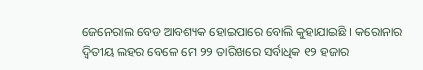ଜେନେରାଲ ବେଡ ଆବଶ୍ୟକ ହୋଇପାରେ ବୋଲି କୁହାଯାଇଛି । କରୋନାର ଦ୍ୱିତୀୟ ଲହର ବେଳେ ମେ ୨୨ ତାରିଖରେ ସର୍ବାଧିକ ୧୨ ହଜାର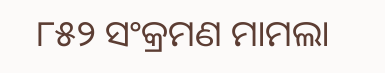୮୫୨ ସଂକ୍ରମଣ ମାମଲା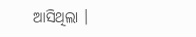ଆସିଥିଲା ।